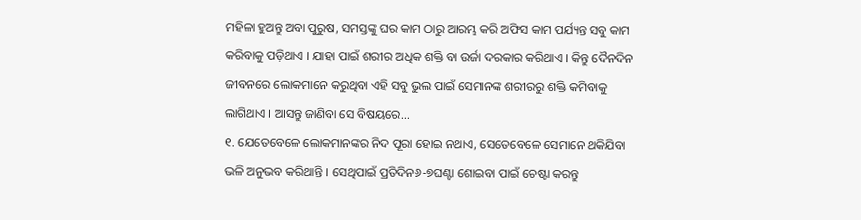ମହିଳା ହୁଅନ୍ତୁ ଅବା ପୁରୁଷ, ସମସ୍ତଙ୍କୁ ଘର କାମ ଠାରୁ ଆରମ୍ଭ କରି ଅଫିସ କାମ ପର୍ଯ୍ୟନ୍ତ ସବୁ କାମ କରିବାକୁ ପଡ଼ିଥାଏ । ଯାହା ପାଇଁ ଶରୀର ଅଧିକ ଶକ୍ତି ବା ଉର୍ଜା ଦରକାର କରିଥାଏ । କିନ୍ତୁ ଦୈନଦିନ ଜୀବନରେ ଲୋକମାନେ କରୁଥିବା ଏହି ସବୁ ଭୁଲ ପାଇଁ ସେମାନଙ୍କ ଶରୀରରୁ ଶକ୍ତି କମିବାକୁ ଲାଗିଥାଏ । ଆସନ୍ତୁ ଜାଣିବା ସେ ବିଷୟରେ...
୧. ଯେତେବେଳେ ଲୋକମାନଙ୍କର ନିଦ ପୂରା ହୋଇ ନଥାଏ, ସେତେବେଳେ ସେମାନେ ଥକିଯିବା ଭଳି ଅନୁଭବ କରିଥାନ୍ତି । ସେଥିପାଇଁ ପ୍ରତିଦିନ୬-୭ଘଣ୍ଟା ଶୋଇବା ପାଇଁ ଚେଷ୍ଟା କରନ୍ତୁ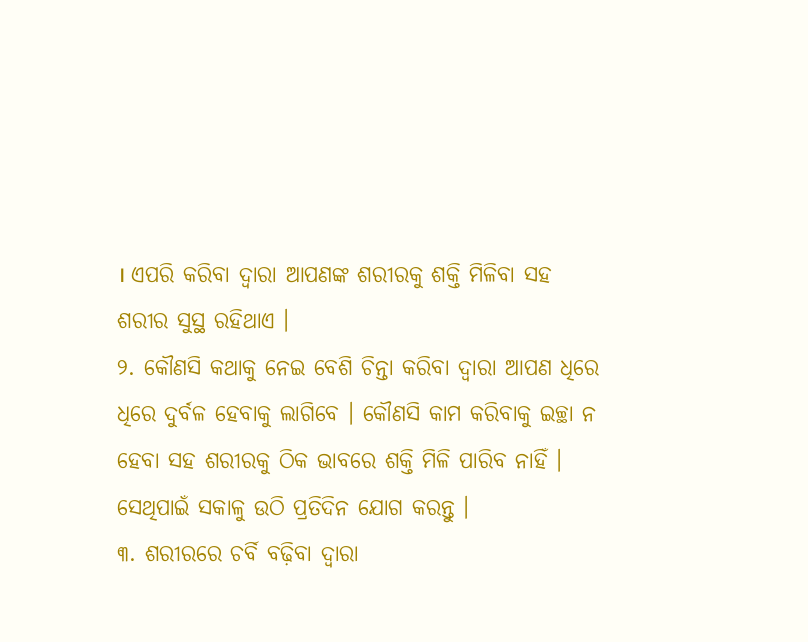। ଏପରି କରିବା ଦ୍ୱାରା ଆପଣଙ୍କ ଶରୀରକୁ ଶକ୍ତି ମିଳିବା ସହ ଶରୀର ସୁସ୍ଥ ରହିଥାଏ ।
୨. କୌଣସି କଥାକୁ ନେଇ ବେଶି ଚିନ୍ତା କରିବା ଦ୍ୱାରା ଆପଣ ଧିରେ ଧିରେ ଦୁର୍ବଳ ହେବାକୁ ଲାଗିବେ । କୌଣସି କାମ କରିବାକୁ ଇଚ୍ଛା ନ ହେବା ସହ ଶରୀରକୁ ଠିକ ଭାବରେ ଶକ୍ତି ମିଳି ପାରିବ ନାହିଁ । ସେଥିପାଇଁ ସକାଳୁ ଉଠି ପ୍ରତିଦିନ ଯୋଗ କରନ୍ତୁ ।
୩. ଶରୀରରେ ଚର୍ବି ବଢ଼ିବା ଦ୍ୱାରା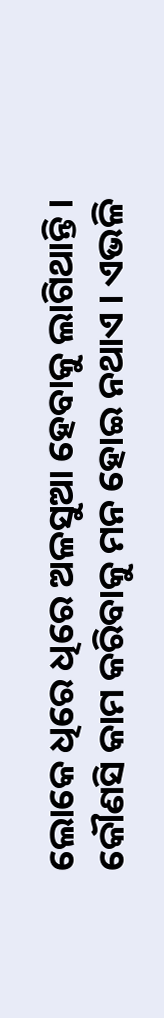ଲୋକେ ଧିରେ ଧିରେ ଅଳସୁଆ ହେବାକୁ ଲାଗିଥାନ୍ତି । କୌଣସି କାମ କରିବାକୁ ମନ ହୋଇ ନଥାଏ । ଏଭଳି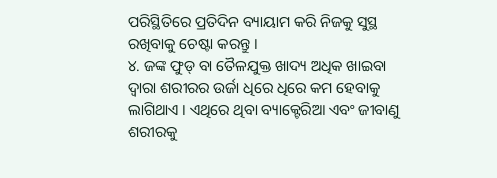ପରିସ୍ଥିତିରେ ପ୍ରତିଦିନ ବ୍ୟାୟାମ କରି ନିଜକୁ ସୁସ୍ଥ ରଖିବାକୁ ଚେଷ୍ଟା କରନ୍ତୁ ।
୪. ଜଙ୍କ ଫୁଡ୍ ବା ତୈଳଯୁକ୍ତ ଖାଦ୍ୟ ଅଧିକ ଖାଇବା ଦ୍ୱାରା ଶରୀରର ଉର୍ଜା ଧିରେ ଧିରେ କମ ହେବାକୁ ଲାଗିଥାଏ । ଏଥିରେ ଥିବା ବ୍ୟାକ୍ଟେରିଆ ଏବଂ ଜୀବାଣୁ ଶରୀରକୁ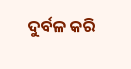ଦୁର୍ବଳ କରି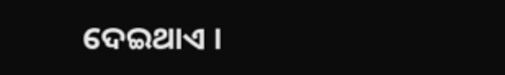ଦେଇଥାଏ ।